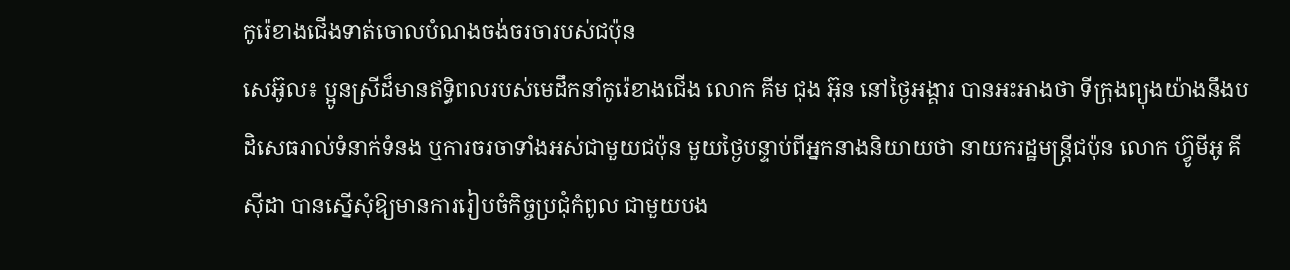កូរ៉េខាងជើងទាត់ចោលបំណងចង់ចរចារបស់ជប៉ុន
សេអ៊ូល៖ ប្អូនស្រីដ៏មានឥទ្ធិពលរបស់មេដឹកនាំកូរ៉េខាងជើង លោក គីម ជុង អ៊ុន នៅថ្ងៃអង្គារ បានអះអាងថា ទីក្រុងព្យុងយ៉ាងនឹងបដិសេធរាល់ទំនាក់ទំនង ឬការចរចាទាំងអស់ជាមួយជប៉ុន មួយថ្ងៃបន្ទាប់ពីអ្នកនាងនិយាយថា នាយករដ្ឋមន្ត្រីជប៉ុន លោក ហ៊្វូមីអូ គីស៊ីដា បានស្នើសុំឱ្យមានការរៀបចំកិច្ចប្រជុំកំពូល ជាមួយបង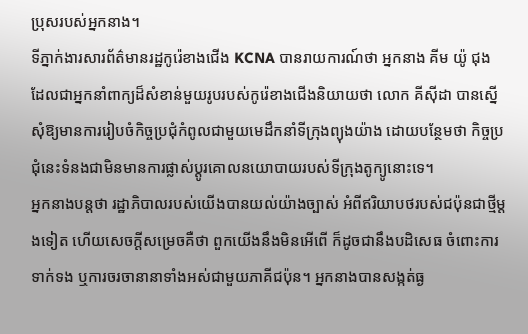ប្រុសរបស់អ្នកនាង។
ទីភ្នាក់ងារសារព័ត៌មានរដ្ឋកូរ៉េខាងជើង KCNA បានរាយការណ៍ថា អ្នកនាង គីម យ៉ូ ជុង ដែលជាអ្នកនាំពាក្យដ៏សំខាន់មួយរូបរបស់កូរ៉េខាងជើងនិយាយថា លោក គីស៊ីដា បានស្នើសុំឱ្យមានការរៀបចំកិច្ចប្រជុំកំពូលជាមួយមេដឹកនាំទីក្រុងព្យុងយ៉ាង ដោយបន្ថែមថា កិច្ចប្រជុំនេះទំនងជាមិនមានការផ្លាស់ប្តូរគោលនយោបាយរបស់ទីក្រុងតូក្យូនោះទេ។
អ្នកនាងបន្តថា រដ្ឋាភិបាលរបស់យើងបានយល់យ៉ាងច្បាស់ អំពីឥរិយាបថរបស់ជប៉ុនជាថ្មីម្តងទៀត ហើយសេចក្តីសម្រេចគឺថា ពួកយើងនឹងមិនអើពើ ក៏ដូចជានឹងបដិសេធ ចំពោះការទាក់ទង ឬការចរចានានាទាំងអស់ជាមួយភាគីជប៉ុន។ អ្នកនាងបានសង្កត់ធ្ង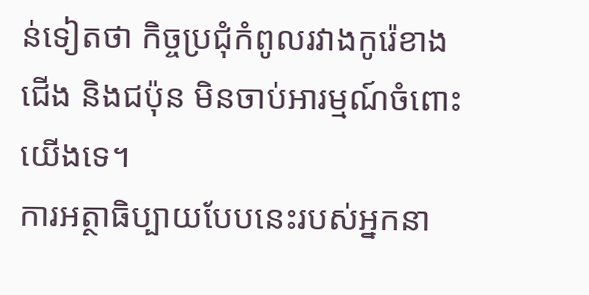ន់ទៀតថា កិច្ចប្រជុំកំពូលរវាងកូរ៉េខាងជើង និងជប៉ុន មិនចាប់អារម្មណ៍ចំពោះយើងទេ។
ការអត្ថាធិប្បាយបែបនេះរបស់អ្នកនា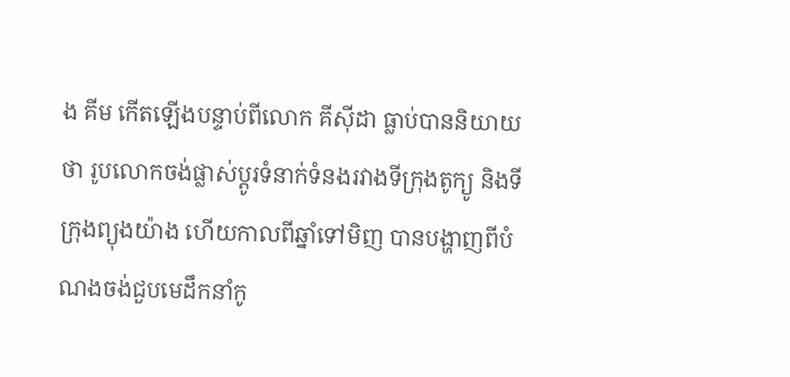ង គីម កើតឡើងបន្ទាប់ពីលោក គីស៊ីដា ធ្លាប់បាននិយាយថា រូបលោកចង់ផ្លាស់ប្តូរទំនាក់ទំនងរវាងទីក្រុងតូក្យូ និងទីក្រុងព្យុងយ៉ាង ហើយកាលពីឆ្នាំទៅមិញ បានបង្ហាញពីបំណងចង់ជួបមេដឹកនាំកូ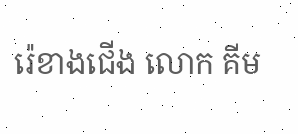រ៉េខាងជើង លោក គីម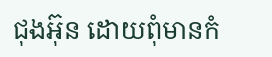ជុងអ៊ុន ដោយពុំមានកំ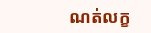ណត់លក្ខ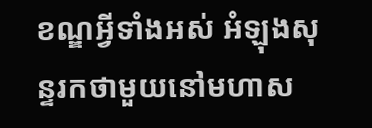ខណ្ឌអ្វីទាំងអស់ អំឡុងសុន្ទរកថាមួយនៅមហាស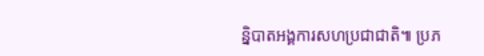ន្និបាតអង្គការសហប្រជាជាតិ៕ ប្រភ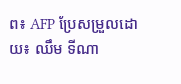ព៖ AFP ប្រែសម្រួលដោយ៖ ឈឹម ទីណា